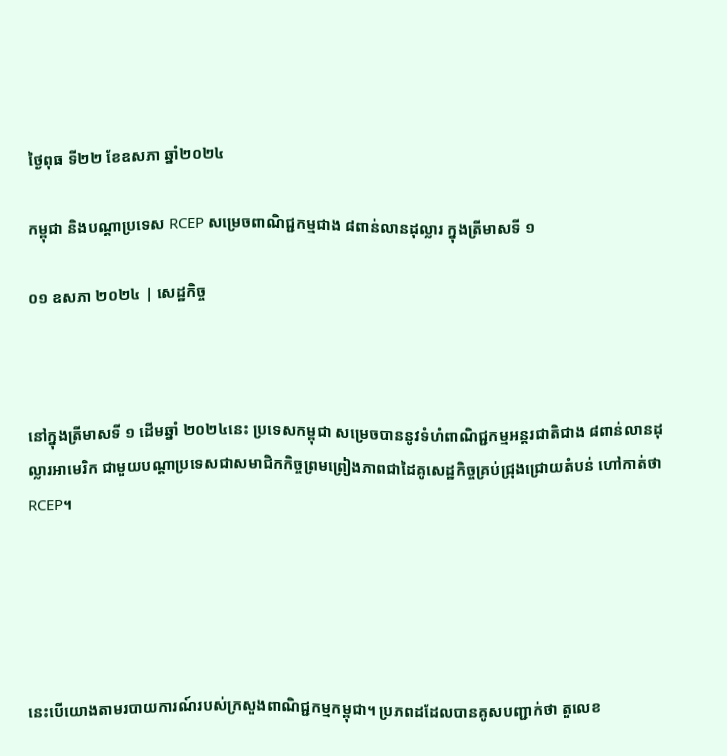ថ្ងៃពុធ ទី២២ ខែឧសភា ឆ្នាំ២០២៤

កម្ពុជា និងបណ្តាប្រទេស RCEP សម្រេចពាណិជ្ជកម្មជាង ៨ពាន់លានដុល្លារ ក្នុងត្រីមាសទី ១

០១ ឧសភា ២០២៤ | សេដ្ឋកិច្ច



នៅក្នុងត្រីមាសទី ១ ដើមឆ្នាំ ២០២៤នេះ ប្រទេសកម្ពុជា សម្រេចបាននូវទំហំពាណិជ្ជកម្មអន្តរជាតិជាង ៨ពាន់លានដុល្លារអាមេរិក ជាមួយបណ្តាប្រទេសជាសមាជិកកិច្ចព្រមព្រៀងភាពជាដៃគូសេដ្ឋកិច្ចគ្រប់ជ្រុងជ្រោយតំបន់ ហៅកាត់ថា RCEP។





នេះបើយោងតាមរបាយការណ៍របស់ក្រសួងពាណិជ្ជកម្មកម្ពុជា។ ប្រភពដដែលបានគូសបញ្ជាក់ថា តួលេខ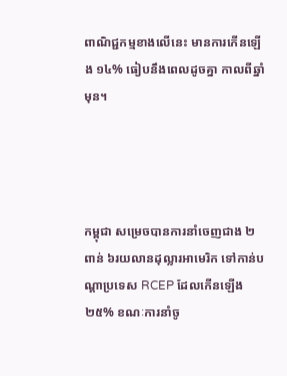ពាណិជ្ជកម្មខាងលើនេះ មានការកើនឡើង ១៤% ធៀបនឹងពេលដូចគ្នា កាលពីឆ្នាំមុន។




កម្ពុជា សម្រេចបានការនាំចេញជាង ២ពាន់ ៦រយលានដុល្លារអាមេរិក ទៅកាន់បណ្តាប្រទេស RCEP ដែលកើនឡើង ២៥% ខណៈការនាំចូ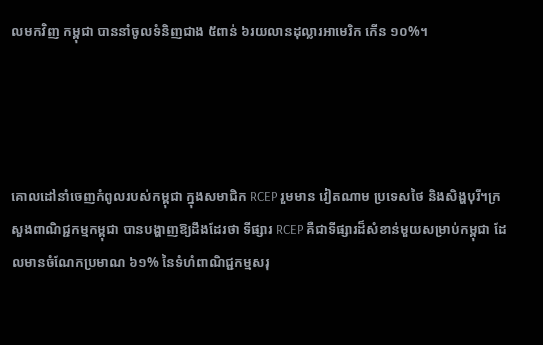លមកវិញ កម្ពុជា បាននាំចូលទំនិញជាង ៥ពាន់ ៦រយលានដុល្លារអាមេរិក កើន ១០%។




គោលដៅនាំចេញកំពូលរបស់កម្ពុជា ក្នុងសមាជិក RCEP រួមមាន វៀតណាម ប្រទេសថៃ និងសិង្ហបុរី។ក្រសួងពាណិជ្ជកម្មកម្ពុជា បានបង្ហាញឱ្យដឹងដែរថា ទីផ្សារ RCEP គឺជាទីផ្សារដ៏សំខាន់មួយសម្រាប់កម្ពុជា ដែលមានចំណែកប្រមាណ ៦១% នៃទំហំពាណិជ្ជកម្មសរុ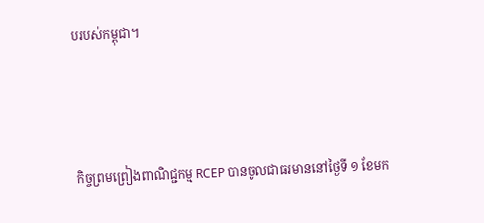បរបស់កម្ពុជា។




កិច្ចព្រមព្រៀងពាណិជ្ជកម្ម RCEP បានចូលជាធរមាននៅថ្ងៃទី ១ ខែមក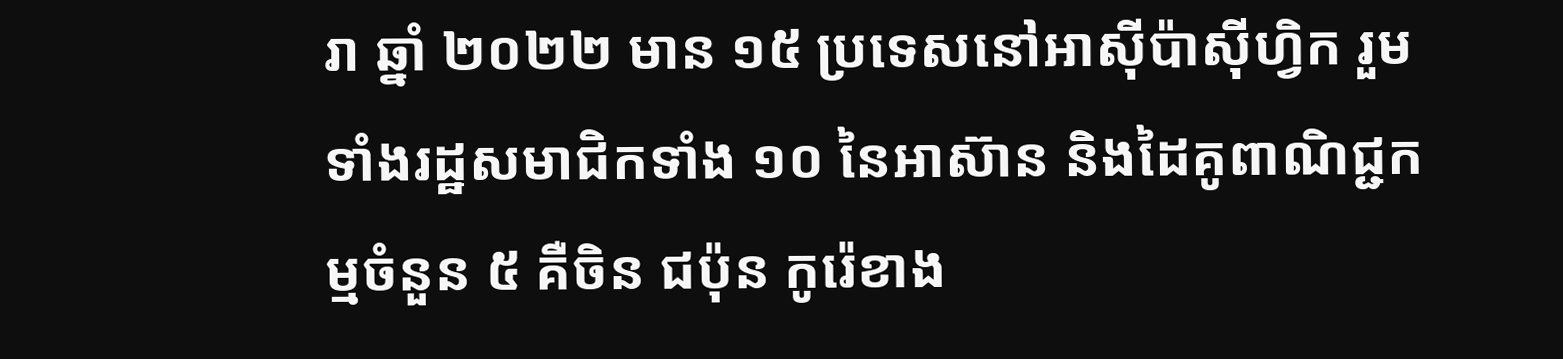រា ឆ្នាំ ២០២២ មាន ១៥ ប្រទេសនៅអាស៊ីប៉ាស៊ីហ្វិក រួមទាំងរដ្ឋសមាជិកទាំង ១០ នៃអាស៊ាន និងដៃគូពាណិជ្ជកម្មចំនួន ៥ គឺចិន ជប៉ុន កូរ៉េខាង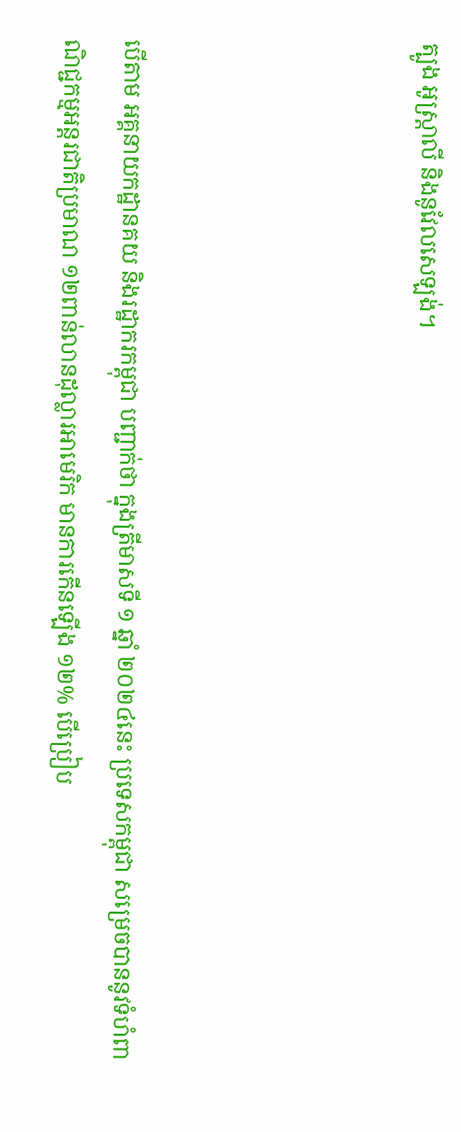ត្បូង អូស្ត្រាលី និងនូវែលសេឡង់។




បើតាម អគ្គនាយកដ្ឋានគយ និងរដ្ឋាករកម្ពុជា បញ្ជាក់ថា ក្នុងត្រីមាសទី ១ ឆ្នាំ ២០២៤នេះ ប្រទេសកម្ពុជា សម្រេចបាននូវទំហំពាណិជ្ជកម្មអន្តរជាតិប្រមាណ ១២ពាន់លានដុល្លារអាមេរិក មានការកើនឡើង ១២% បើប្រៀប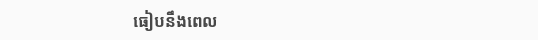ធៀបនឹងពេល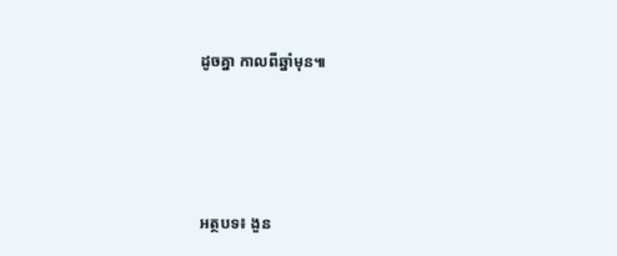ដូចគ្នា កាលពីឆ្នាំមុន៕




អត្ថបទ៖ ងួន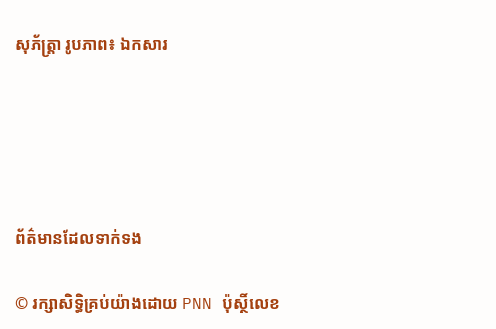សុភ័ត្រ្តា រូបភាព៖ ឯកសារ





ព័ត៌មានដែលទាក់ទង

© រក្សាសិទ្ធិគ្រប់យ៉ាងដោយ PNN ប៉ុស្ថិ៍លេខ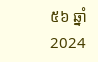៥៦ ឆ្នាំ 2024